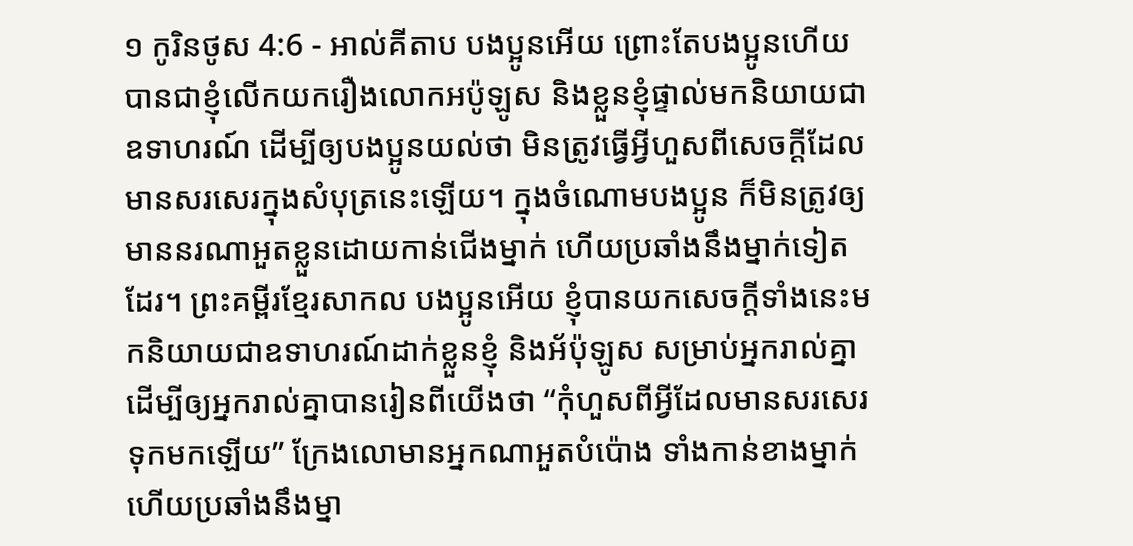១ កូរិនថូស 4:6 - អាល់គីតាប បងប្អូនអើយ ព្រោះតែបងប្អូនហើយ បានជាខ្ញុំលើកយករឿងលោកអប៉ូឡូស និងខ្លួនខ្ញុំផ្ទាល់មកនិយាយជាឧទាហរណ៍ ដើម្បីឲ្យបងប្អូនយល់ថា មិនត្រូវធ្វើអ្វីហួសពីសេចក្ដីដែលមានសរសេរក្នុងសំបុត្រនេះឡើយ។ ក្នុងចំណោមបងប្អូន ក៏មិនត្រូវឲ្យមាននរណាអួតខ្លួនដោយកាន់ជើងម្នាក់ ហើយប្រឆាំងនឹងម្នាក់ទៀតដែរ។ ព្រះគម្ពីរខ្មែរសាកល បងប្អូនអើយ ខ្ញុំបានយកសេចក្ដីទាំងនេះមកនិយាយជាឧទាហរណ៍ដាក់ខ្លួនខ្ញុំ និងអ័ប៉ុឡូស សម្រាប់អ្នករាល់គ្នា ដើម្បីឲ្យអ្នករាល់គ្នាបានរៀនពីយើងថា “កុំហួសពីអ្វីដែលមានសរសេរទុកមកឡើយ” ក្រែងលោមានអ្នកណាអួតបំប៉ោង ទាំងកាន់ខាងម្នាក់ ហើយប្រឆាំងនឹងម្នា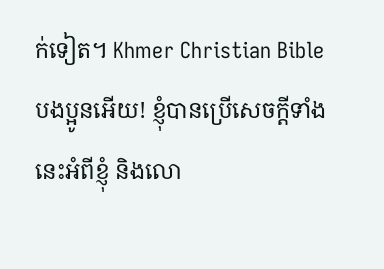ក់ទៀត។ Khmer Christian Bible បងប្អូនអើយ! ខ្ញុំបានប្រើសេចក្ដីទាំងនេះអំពីខ្ញុំ និងលោ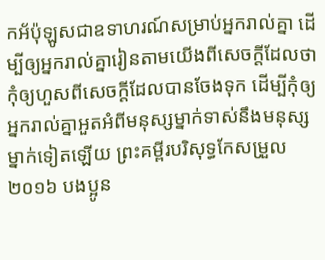កអ័ប៉ុឡូសជាឧទាហរណ៍សម្រាប់អ្នករាល់គ្នា ដើម្បីឲ្យអ្នករាល់គ្នារៀនតាមយើងពីសេចក្ដីដែលថា កុំឲ្យហួសពីសេចក្ដីដែលបានចែងទុក ដើម្បីកុំឲ្យអ្នករាល់គ្នាអួតអំពីមនុស្សម្នាក់ទាស់នឹងមនុស្សម្នាក់ទៀតឡើយ ព្រះគម្ពីរបរិសុទ្ធកែសម្រួល ២០១៦ បងប្អូន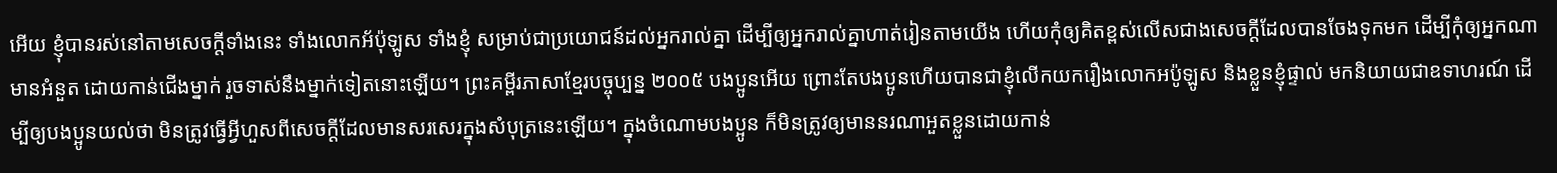អើយ ខ្ញុំបានរស់នៅតាមសេចក្តីទាំងនេះ ទាំងលោកអ័ប៉ុឡូស ទាំងខ្ញុំ សម្រាប់ជាប្រយោជន៍ដល់អ្នករាល់គ្នា ដើម្បីឲ្យអ្នករាល់គ្នាហាត់រៀនតាមយើង ហើយកុំឲ្យគិតខ្ពស់លើសជាងសេចក្តីដែលបានចែងទុកមក ដើម្បីកុំឲ្យអ្នកណាមានអំនួត ដោយកាន់ជើងម្នាក់ រួចទាស់នឹងម្នាក់ទៀតនោះឡើយ។ ព្រះគម្ពីរភាសាខ្មែរបច្ចុប្បន្ន ២០០៥ បងប្អូនអើយ ព្រោះតែបងប្អូនហើយបានជាខ្ញុំលើកយករឿងលោកអប៉ូឡូស និងខ្លួនខ្ញុំផ្ទាល់ មកនិយាយជាឧទាហរណ៍ ដើម្បីឲ្យបងប្អូនយល់ថា មិនត្រូវធ្វើអ្វីហួសពីសេចក្ដីដែលមានសរសេរក្នុងសំបុត្រនេះឡើយ។ ក្នុងចំណោមបងប្អូន ក៏មិនត្រូវឲ្យមាននរណាអួតខ្លួនដោយកាន់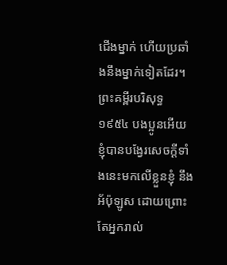ជើងម្នាក់ ហើយប្រឆាំងនឹងម្នាក់ទៀតដែរ។ ព្រះគម្ពីរបរិសុទ្ធ ១៩៥៤ បងប្អូនអើយ ខ្ញុំបានបង្វែរសេចក្ដីទាំងនេះមកលើខ្លួនខ្ញុំ នឹងអ័ប៉ុឡូស ដោយព្រោះតែអ្នករាល់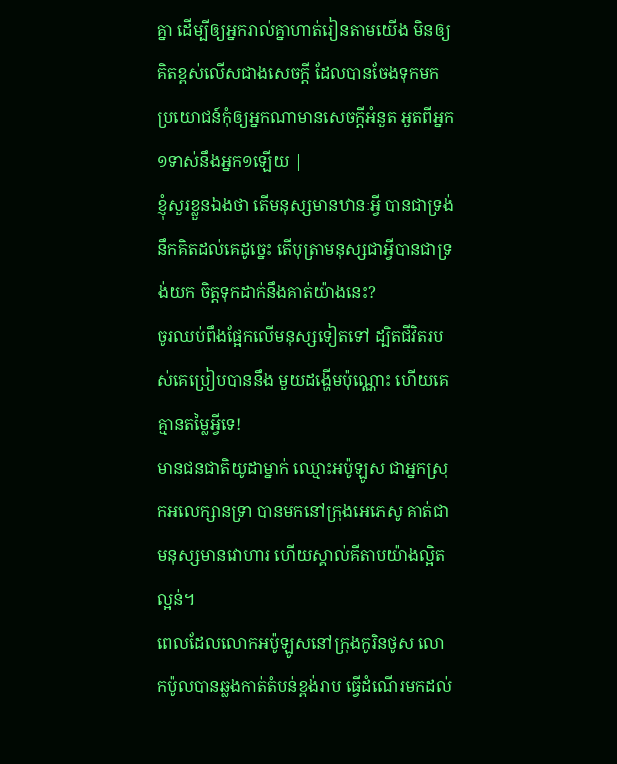គ្នា ដើម្បីឲ្យអ្នករាល់គ្នាហាត់រៀនតាមយើង មិនឲ្យគិតខ្ពស់លើសជាងសេចក្ដី ដែលបានចែងទុកមក ប្រយោជន៍កុំឲ្យអ្នកណាមានសេចក្ដីអំនួត អួតពីអ្នក១ទាស់នឹងអ្នក១ឡើយ |
ខ្ញុំសួរខ្លួនឯងថា តើមនុស្សមានឋានៈអ្វី បានជាទ្រង់នឹកគិតដល់គេដូច្នេះ តើបុត្រាមនុស្សជាអ្វីបានជាទ្រង់យក ចិត្តទុកដាក់នឹងគាត់យ៉ាងនេះ?
ចូរឈប់ពឹងផ្អែកលើមនុស្សទៀតទៅ ដ្បិតជីវិតរបស់គេប្រៀបបាននឹង មួយដង្ហើមប៉ុណ្ណោះ ហើយគេគ្មានតម្លៃអ្វីទេ!
មានជនជាតិយូដាម្នាក់ ឈ្មោះអប៉ូឡូស ជាអ្នកស្រុកអលេក្សានទ្រា បានមកនៅក្រុងអេភេសូ គាត់ជាមនុស្សមានវោហារ ហើយស្គាល់គីតាបយ៉ាងល្អិតល្អន់។
ពេលដែលលោកអប៉ូឡូសនៅក្រុងកូរិនថូស លោកប៉ូលបានឆ្លងកាត់តំបន់ខ្ពង់រាប ធ្វើដំណើរមកដល់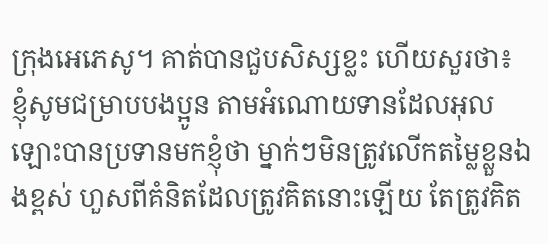ក្រុងអេភេសូ។ គាត់បានជួបសិស្សខ្លះ ហើយសួរថា៖
ខ្ញុំសូមជម្រាបបងប្អូន តាមអំណោយទានដែលអុលឡោះបានប្រទានមកខ្ញុំថា ម្នាក់ៗមិនត្រូវលើកតម្លៃខ្លួនឯងខ្ពស់ ហួសពីគំនិតដែលត្រូវគិតនោះឡើយ តែត្រូវគិត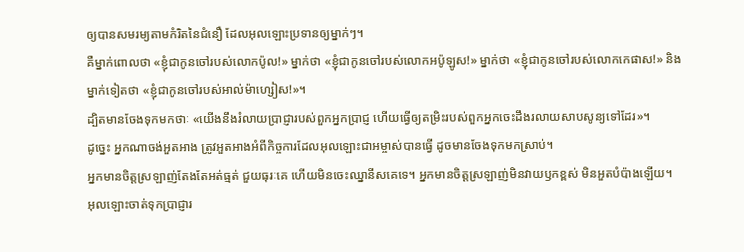ឲ្យបានសមរម្យតាមកំរិតនៃជំនឿ ដែលអុលឡោះប្រទានឲ្យម្នាក់ៗ។
គឺម្នាក់ពោលថា «ខ្ញុំជាកូនចៅរបស់លោកប៉ូល!» ម្នាក់ថា «ខ្ញុំជាកូនចៅរបស់លោកអប៉ូឡូស!» ម្នាក់ថា «ខ្ញុំជាកូនចៅរបស់លោកកេផាស!» និងម្នាក់ទៀតថា «ខ្ញុំជាកូនចៅរបស់អាល់ម៉ាហ្សៀស!»។
ដ្បិតមានចែងទុកមកថាៈ «យើងនឹងរំលាយប្រាជ្ញារបស់ពួកអ្នកប្រាជ្ញ ហើយធ្វើឲ្យតម្រិះរបស់ពួកអ្នកចេះដឹងរលាយសាបសូន្យទៅដែរ»។
ដូច្នេះ អ្នកណាចង់អួតអាង ត្រូវអួតអាងអំពីកិច្ចការដែលអុលឡោះជាអម្ចាស់បានធ្វើ ដូចមានចែងទុកមកស្រាប់។
អ្នកមានចិត្ដស្រឡាញ់តែងតែអត់ធ្មត់ ជួយធុរៈគេ ហើយមិនចេះឈ្នានីសគេទេ។ អ្នកមានចិត្ដស្រឡាញ់មិនវាយឫកខ្ពស់ មិនអួតបំប៉ាងឡើយ។
អុលឡោះចាត់ទុកប្រាជ្ញារ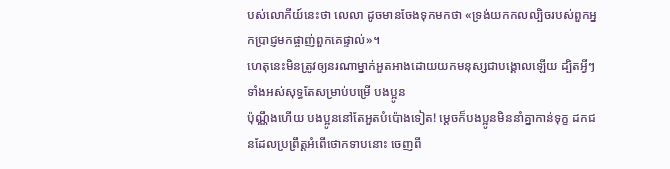បស់លោកីយ៍នេះថា លេលា ដូចមានចែងទុកមកថា «ទ្រង់យកកលល្បិចរបស់ពួកអ្នកប្រាជ្ញមកផ្ចាញ់ពួកគេផ្ទាល់»។
ហេតុនេះមិនត្រូវឲ្យនរណាម្នាក់អួតអាងដោយយកមនុស្សជាបង្គោលឡើយ ដ្បិតអ្វីៗទាំងអស់សុទ្ធតែសម្រាប់បម្រើ បងប្អូន
ប៉ុណ្ណឹងហើយ បងប្អូននៅតែអួតបំប៉ោងទៀត! ម្ដេចក៏បងប្អូនមិននាំគ្នាកាន់ទុក្ខ ដកជនដែលប្រព្រឹត្ដអំពើថោកទាបនោះ ចេញពី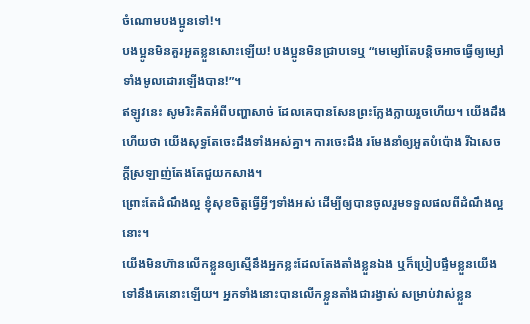ចំណោមបងប្អូនទៅ!។
បងប្អូនមិនគួរអួតខ្លួនសោះឡើយ! បងប្អូនមិនជ្រាបទេឬ “មេម្សៅតែបន្ដិចអាចធ្វើឲ្យម្សៅទាំងមូលដោរឡើងបាន!”។
ឥឡូវនេះ សូមរិះគិតអំពីបញ្ហាសាច់ ដែលគេបានសែនព្រះក្លែងក្លាយរួចហើយ។ យើងដឹងហើយថា យើងសុទ្ធតែចេះដឹងទាំងអស់គ្នា។ ការចេះដឹង រមែងនាំឲ្យអួតបំប៉ោង រីឯសេចក្ដីស្រឡាញ់តែងតែជួយកសាង។
ព្រោះតែដំណឹងល្អ ខ្ញុំសុខចិត្ដធ្វើអ្វីៗទាំងអស់ ដើម្បីឲ្យបានចូលរួមទទួលផលពីដំណឹងល្អនោះ។
យើងមិនហ៊ានលើកខ្លួនឲ្យស្មើនឹងអ្នកខ្លះដែលតែងតាំងខ្លួនឯង ឬក៏ប្រៀបផ្ទឹមខ្លួនយើងទៅនឹងគេនោះឡើយ។ អ្នកទាំងនោះបានលើកខ្លួនតាំងជារង្វាស់ សម្រាប់វាស់ខ្លួន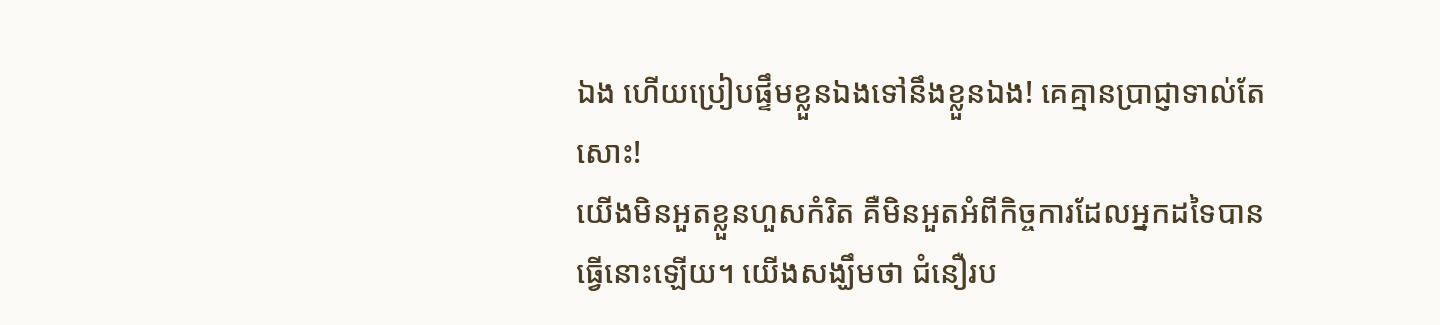ឯង ហើយប្រៀបផ្ទឹមខ្លួនឯងទៅនឹងខ្លួនឯង! គេគ្មានប្រាជ្ញាទាល់តែសោះ!
យើងមិនអួតខ្លួនហួសកំរិត គឺមិនអួតអំពីកិច្ចការដែលអ្នកដទៃបានធ្វើនោះឡើយ។ យើងសង្ឃឹមថា ជំនឿរប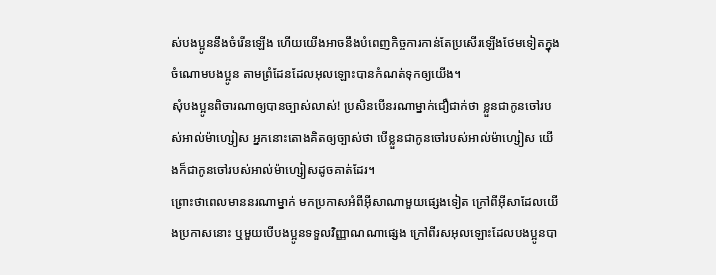ស់បងប្អូននឹងចំរើនឡើង ហើយយើងអាចនឹងបំពេញកិច្ចការកាន់តែប្រសើរឡើងថែមទៀតក្នុងចំណោមបងប្អូន តាមព្រំដែនដែលអុលឡោះបានកំណត់ទុកឲ្យយើង។
សុំបងប្អូនពិចារណាឲ្យបានច្បាស់លាស់! ប្រសិនបើនរណាម្នាក់ជឿជាក់ថា ខ្លួនជាកូនចៅរបស់អាល់ម៉ាហ្សៀស អ្នកនោះតោងគិតឲ្យច្បាស់ថា បើខ្លួនជាកូនចៅរបស់អាល់ម៉ាហ្សៀស យើងក៏ជាកូនចៅរបស់អាល់ម៉ាហ្សៀសដូចគាត់ដែរ។
ព្រោះថាពេលមាននរណាម្នាក់ មកប្រកាសអំពីអ៊ីសាណាមួយផ្សេងទៀត ក្រៅពីអ៊ីសាដែលយើងប្រកាសនោះ ឬមួយបើបងប្អូនទទួលវិញ្ញាណណាផ្សេង ក្រៅពីរសអុលឡោះដែលបងប្អូនបា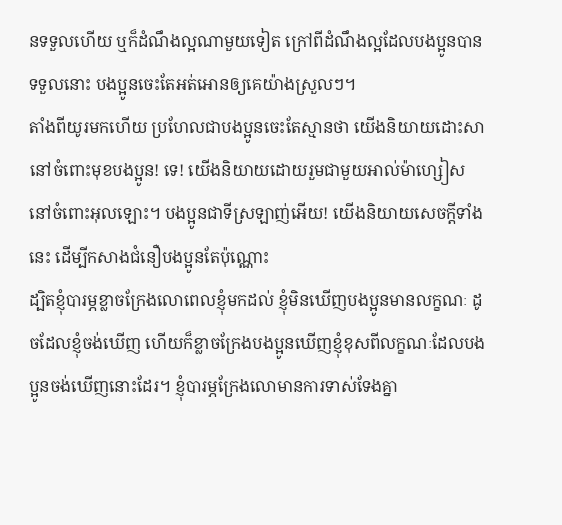នទទួលហើយ ឬក៏ដំណឹងល្អណាមួយទៀត ក្រៅពីដំណឹងល្អដែលបងប្អូនបានទទួលនោះ បងប្អូនចេះតែអត់អោនឲ្យគេយ៉ាងស្រួលៗ។
តាំងពីយូរមកហើយ ប្រហែលជាបងប្អូនចេះតែស្មានថា យើងនិយាយដោះសានៅចំពោះមុខបងប្អូន! ទេ! យើងនិយាយដោយរួមជាមួយអាល់ម៉ាហ្សៀស នៅចំពោះអុលឡោះ។ បងប្អូនជាទីស្រឡាញ់អើយ! យើងនិយាយសេចក្ដីទាំងនេះ ដើម្បីកសាងជំនឿបងប្អូនតែប៉ុណ្ណោះ
ដ្បិតខ្ញុំបារម្ភខ្លាចក្រែងលោពេលខ្ញុំមកដល់ ខ្ញុំមិនឃើញបងប្អូនមានលក្ខណៈ ដូចដែលខ្ញុំចង់ឃើញ ហើយក៏ខ្លាចក្រែងបងប្អូនឃើញខ្ញុំខុសពីលក្ខណៈដែលបងប្អូនចង់ឃើញនោះដែរ។ ខ្ញុំបារម្ភក្រែងលោមានការទាស់ទែងគ្នា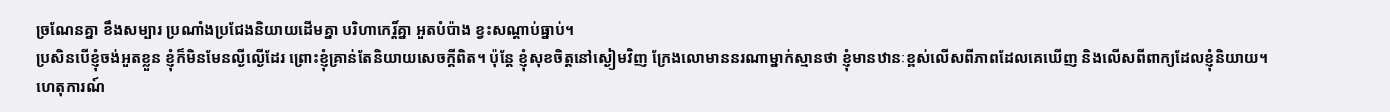ច្រណែនគ្នា ខឹងសម្បារ ប្រណាំងប្រជែងនិយាយដើមគ្នា បរិហាកេរ្ដិ៍គ្នា អួតបំប៉ាង ខ្វះសណ្ដាប់ធ្នាប់។
ប្រសិនបើខ្ញុំចង់អួតខ្លួន ខ្ញុំក៏មិនមែនល្ងីល្ងើដែរ ព្រោះខ្ញុំគ្រាន់តែនិយាយសេចក្ដីពិត។ ប៉ុន្ដែ ខ្ញុំសុខចិត្ដនៅស្ងៀមវិញ ក្រែងលោមាននរណាម្នាក់ស្មានថា ខ្ញុំមានឋានៈខ្ពស់លើសពីភាពដែលគេឃើញ និងលើសពីពាក្យដែលខ្ញុំនិយាយ។
ហេតុការណ៍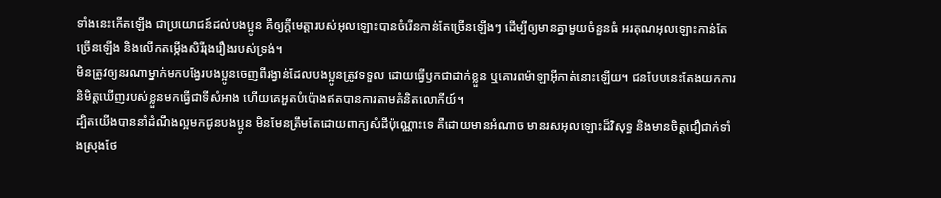ទាំងនេះកើតឡើង ជាប្រយោជន៍ដល់បងប្អូន គឺឲ្យក្តីមេត្តារបស់អុលឡោះបានចំរើនកាន់តែច្រើនឡើងៗ ដើម្បីឲ្យមានគ្នាមួយចំនួនធំ អរគុណអុលឡោះកាន់តែច្រើនឡើង និងលើកតម្កើងសិរីរុងរឿងរបស់ទ្រង់។
មិនត្រូវឲ្យនរណាម្នាក់មកបង្វែរបងប្អូនចេញពីរង្វាន់ដែលបងប្អូនត្រូវទទួល ដោយធ្វើឫកជាដាក់ខ្លួន ឬគោរពម៉ាឡាអ៊ីកាត់នោះឡើយ។ ជនបែបនេះតែងយកការនិមិត្ដឃើញរបស់ខ្លួនមកធ្វើជាទីសំអាង ហើយគេអួតបំប៉ោងឥតបានការតាមគំនិតលោកីយ៍។
ដ្បិតយើងបាននាំដំណឹងល្អមកជូនបងប្អូន មិនមែនត្រឹមតែដោយពាក្យសំដីប៉ុណ្ណោះទេ គឺដោយមានអំណាច មានរសអុលឡោះដ៏វិសុទ្ធ និងមានចិត្ដជឿជាក់ទាំងស្រុងថែ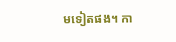មទៀតផង។ កា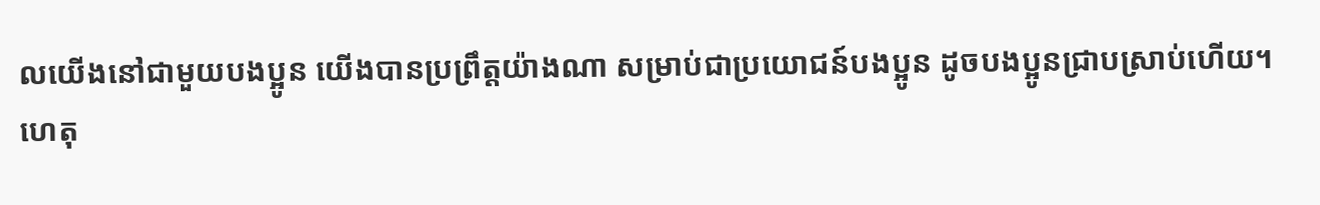លយើងនៅជាមួយបងប្អូន យើងបានប្រព្រឹត្ដយ៉ាងណា សម្រាប់ជាប្រយោជន៍បងប្អូន ដូចបងប្អូនជ្រាបស្រាប់ហើយ។
ហេតុ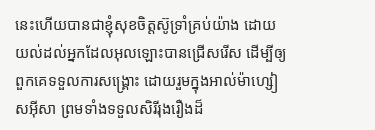នេះហើយបានជាខ្ញុំសុខចិត្ដស៊ូទ្រាំគ្រប់យ៉ាង ដោយយល់ដល់អ្នកដែលអុលឡោះបានជ្រើសរើស ដើម្បីឲ្យពួកគេទទួលការសង្គ្រោះ ដោយរួមក្នុងអាល់ម៉ាហ្សៀសអ៊ីសា ព្រមទាំងទទួលសិរីរុងរឿងដ៏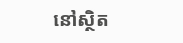នៅស្ថិត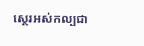ស្ថេរអស់កល្បជា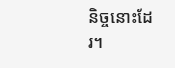និច្ចនោះដែរ។